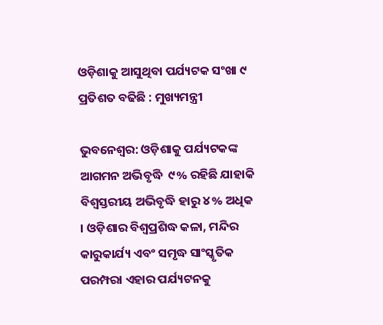ଓଡ଼ିଶାକୁ ଆସୁଥିବା ପର୍ଯ୍ୟଟକ ସଂଖା ୯ ପ୍ରତିଶତ ବଢିଛି : ମୁଖ୍ୟମନ୍ତ୍ରୀ

ଭୁବନେଶ୍ୱର: ଓଡ଼ିଶାକୁ ପର୍ଯ୍ୟଟକଙ୍କ ଆଗମନ ଅଭିବୃଦ୍ଧି  ୯% ରହିଛି ଯାହାକି ବିଶ୍ୱସ୍ତରୀୟ ଅଭିବୃଦ୍ଧି ହାରୁ ୪% ଅଧିକ । ଓଡ଼ିଶାର ବିଶ୍ୱପ୍ରଶିଦ୍ଧ କଳା, ମନ୍ଦିର କାରୁକାର୍ଯ୍ୟ ଏବଂ ସମୃଦ୍ଧ ସାଂସ୍କୃତିକ ପରମ୍ପରା ଏହାର ପର୍ଯ୍ୟଟନକୁ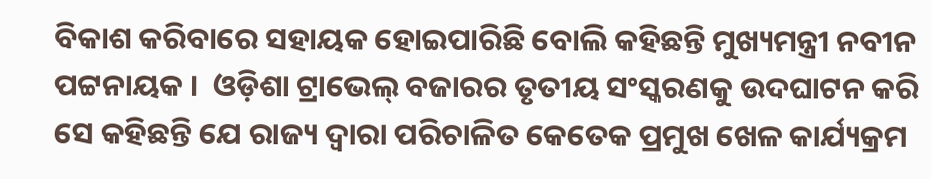ବିକାଶ କରିବାରେ ସହାୟକ ହୋଇପାରିଛି ବୋଲି କହିଛନ୍ତି ମୁଖ୍ୟମନ୍ତ୍ରୀ ନବୀନ ପଟ୍ଟନାୟକ ।  ଓଡ଼ିଶା ଟ୍ରାଭେଲ୍ ବଜାରର ତୃତୀୟ ସଂସ୍କରଣକୁ ଉଦଘାଟନ କରି ସେ କହିଛନ୍ତି ଯେ ରାଜ୍ୟ ଦ୍ୱାରା ପରିଚାଳିତ କେତେକ ପ୍ରମୁଖ ଖେଳ କାର୍ଯ୍ୟକ୍ରମ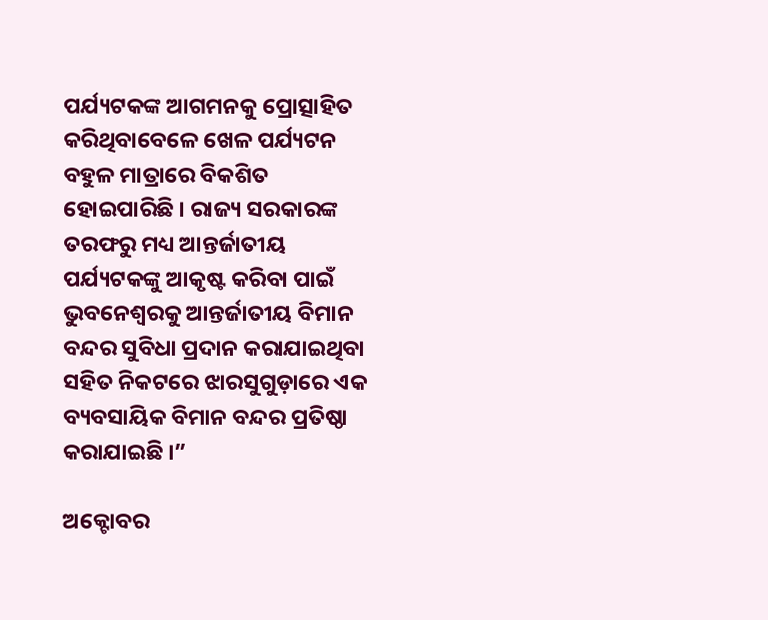ପର୍ଯ୍ୟଟକଙ୍କ ଆଗମନକୁ ପ୍ରୋତ୍ସାହିତ କରିଥିବାବେଳେ ଖେଳ ପର୍ଯ୍ୟଟନ ବହୁଳ ମାତ୍ରାରେ ବିକଶିତ ହୋଇପାରିଛି । ରାଜ୍ୟ ସରକାରଙ୍କ ତରଫରୁ ମଧ୍ୟ ଆନ୍ତର୍ଜାତୀୟ ପର୍ଯ୍ୟଟକଙ୍କୁ ଆକୃଷ୍ଟ କରିବା ପାଇଁ ଭୁବନେଶ୍ୱରକୁ ଆନ୍ତର୍ଜାତୀୟ ବିମାନ ବନ୍ଦର ସୁବିଧା ପ୍ରଦାନ କରାଯାଇଥିବା ସହିତ ନିକଟରେ ଝାରସୁଗୁଡ଼ାରେ ଏକ ବ୍ୟବସାୟିକ ବିମାନ ବନ୍ଦର ପ୍ରତିଷ୍ଠା କରାଯାଇଛି ।”

ଅକ୍ଟୋବର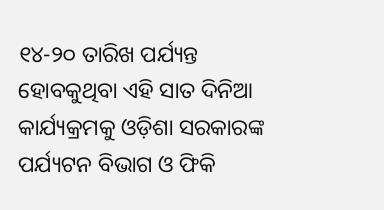୧୪-୨୦ ତାରିଖ ପର୍ଯ୍ୟନ୍ତ ହୋବକୁଥିବା ଏହି ସାତ ଦିନିଆ କାର୍ଯ୍ୟକ୍ରମକୁ ଓଡ଼ିଶା ସରକାରଙ୍କ ପର୍ଯ୍ୟଟନ ବିଭାଗ ଓ ଫିକି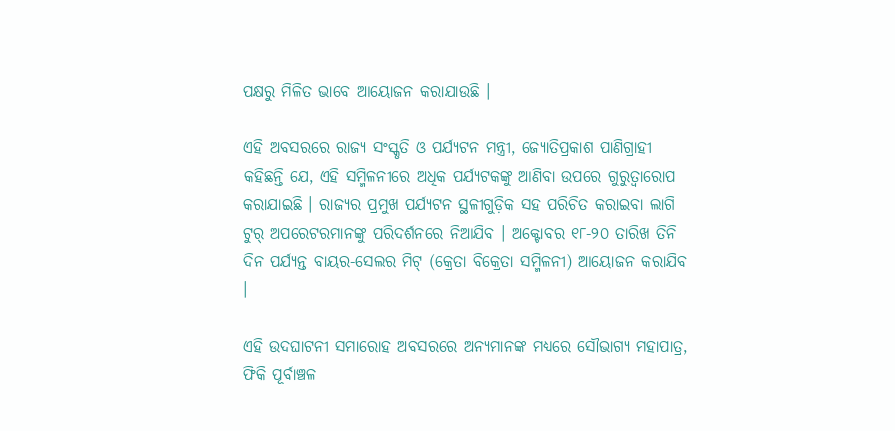ପକ୍ଷରୁ ମିଳିତ ଭାବେ ଆୟୋଜନ କରାଯାଉଛି ।

ଏହି ଅବସରରେ ରାଜ୍ୟ ସଂସ୍କୃତି ଓ ପର୍ଯ୍ୟଟନ ମନ୍ତ୍ରୀ, ଜ୍ୟୋତିପ୍ରକାଶ ପାଣିଗ୍ରାହୀ କହିଛନ୍ତି ଯେ, ଏହି ସମ୍ମିଳନୀରେ ଅଧିକ ପର୍ଯ୍ୟଟକଙ୍କୁ ଆଣିବା ଉପରେ ଗୁରୁତ୍ୱାରୋପ କରାଯାଇଛି । ରାଜ୍ୟର ପ୍ରମୁଖ ପର୍ଯ୍ୟଟନ ସ୍ଥଳୀଗୁଡ଼ିକ ସହ ପରିଚିତ କରାଇବା ଲାଗି ଟୁର୍ ଅପରେଟରମାନଙ୍କୁ ପରିଦର୍ଶନରେ ନିଆଯିବ । ଅକ୍ଟୋବର ୧୮-୨୦ ତାରିଖ ତିନି ଦିନ ପର୍ଯ୍ୟନ୍ତ ବାୟର-ସେଲର ମିଟ୍ (କ୍ରେତା ବିକ୍ରେତା ସମ୍ମିଳନୀ) ଆୟୋଜନ କରାଯିବ ।

ଏହି ଉଦଘାଟନୀ ସମାରୋହ ଅବସରରେ ଅନ୍ୟମାନଙ୍କ ମଧ୍ୟରେ ସୌଭାଗ୍ୟ ମହାପାତ୍ର, ଫିକି ପୂର୍ବାଞ୍ଚଳ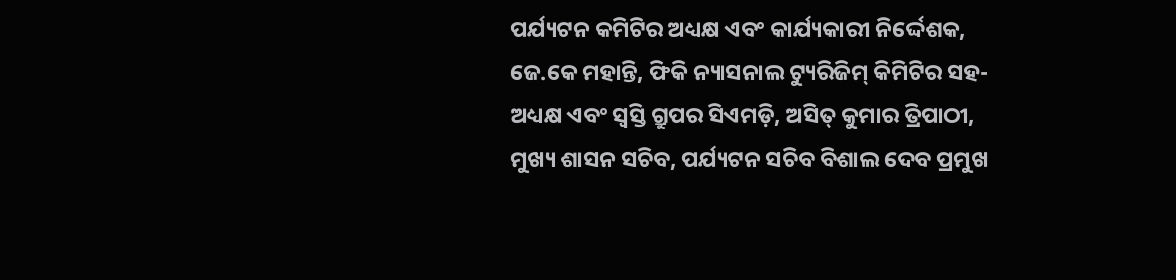ପର୍ଯ୍ୟଟନ କମିଟିର ଅଧ୍ୟକ୍ଷ ଏବଂ କାର୍ଯ୍ୟକାରୀ ନିର୍ଦ୍ଦେଶକ, ଜେ.କେ ମହାନ୍ତି, ଫିକି ନ୍ୟାସନାଲ ଟ୍ୟୁରିଜିମ୍ କିମିଟିର ସହ-ଅଧ୍ୟକ୍ଷ ଏବଂ ସ୍ୱସ୍ତି ଗ୍ରୁପର ସିଏମଡ଼ି, ଅସିତ୍ କୁମାର ତ୍ରିପାଠୀ, ମୁଖ୍ୟ ଶାସନ ସଚିବ, ପର୍ଯ୍ୟଟନ ସଚିବ ବିଶାଲ ଦେବ ପ୍ରମୁଖ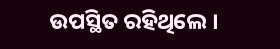ଉପସ୍ଥିତ ରହିଥିଲେ ।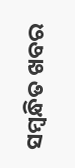ସମ୍ବନ୍ଧିତ ଖବର